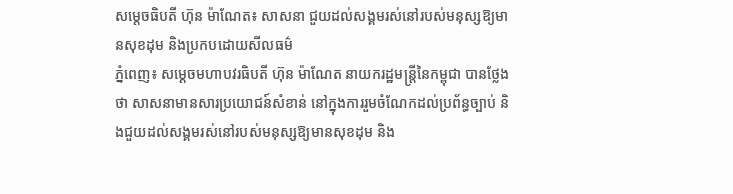សម្ដេចធិបតី ហ៊ុន ម៉ាណែត៖ សាសនា ជួយដល់សង្គមរស់នៅរបស់មនុស្សឱ្យមានសុខដុម និងប្រកបដោយសីលធម៌
ភ្នំពេញ៖ សម្ដេចមហាបវរធិបតី ហ៊ុន ម៉ាណែត នាយករដ្ឋមន្ត្រីនៃកម្ពុជា បានថ្លែងថា សាសនាមានសារប្រយោជន៍សំខាន់ នៅក្នុងការរួមចំណែកដល់ប្រព័ន្ធច្បាប់ និងជួយដល់សង្គមរស់នៅរបស់មនុស្សឱ្យមានសុខដុម និង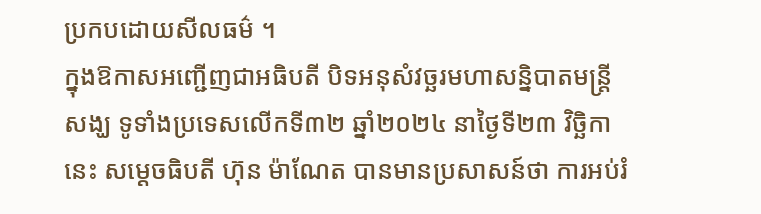ប្រកបដោយសីលធម៌ ។
ក្នុងឱកាសអញ្ជើញជាអធិបតី បិទអនុសំវច្ឆរមហាសន្និបាតមន្ត្រីសង្ឃ ទូទាំងប្រទេសលើកទី៣២ ឆ្នាំ២០២៤ នាថ្ងៃទី២៣ វិច្ឆិកានេះ សម្ដេចធិបតី ហ៊ុន ម៉ាណែត បានមានប្រសាសន៍ថា ការអប់រំ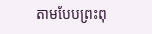តាមបែបព្រះពុ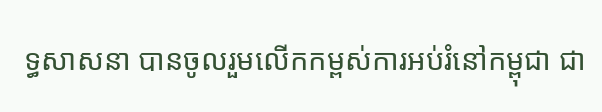ទ្ធសាសនា បានចូលរួមលើកកម្ពស់ការអប់រំនៅកម្ពុជា ជា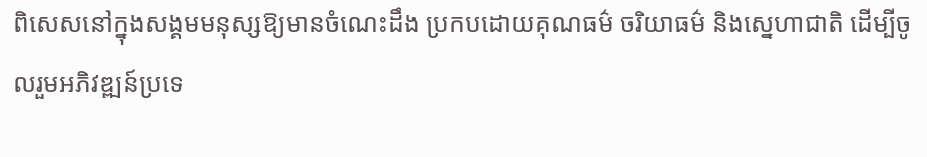ពិសេសនៅក្នុងសង្គមមនុស្សឱ្យមានចំណេះដឹង ប្រកបដោយគុណធម៌ ចរិយាធម៌ និងស្នេហាជាតិ ដើម្បីចូលរួមអភិវឌ្ឍន៍ប្រទេ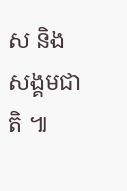ស និងសង្គមជាតិ ៕